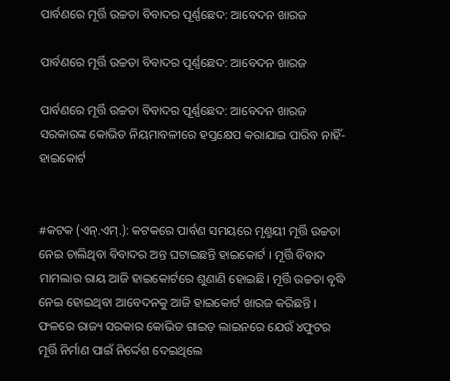ପାର୍ବଣରେ ମୂର୍ତ୍ତି ଉଚ୍ଚତା ବିବାଦର ପୂର୍ଣ୍ଣଛେଦ: ଆବେଦନ ଖାରଜ

ପାର୍ବଣରେ ମୂର୍ତ୍ତି ଉଚ୍ଚତା ବିବାଦର ପୂର୍ଣ୍ଣଛେଦ: ଆବେଦନ ଖାରଜ

ପାର୍ବଣରେ ମୂର୍ତ୍ତି ଉଚ୍ଚତା ବିବାଦର ପୂର୍ଣ୍ଣଛେଦ: ଆବେଦନ ଖାରଜ
ସରକାରଙ୍କ କୋଭିଡ ନିୟମାବଳୀରେ ହସ୍ତକ୍ଷେପ କରାଯାଇ ପାରିବ ନାହିଁ- ହାଇକୋର୍ଟ


#କଟକ (ଏନ୍‌.ଏମ୍‌.): କଟକରେ ପାର୍ବଣ ସମୟରେ ମୃଣ୍ମୟୀ ମୂର୍ତ୍ତି ଉଚ୍ଚତା ନେଇ ଚାଲିଥିବା ବିବାଦର ଅନ୍ତ ଘଟାଇଛନ୍ତି ହାଇକୋର୍ଟ । ମୂର୍ତ୍ତି ବିବାଦ ମାମଲାର ରାୟ ଆଜି ହାଇକୋର୍ଟରେ ଶୁଣାଣି ହୋଇଛି। ମୂର୍ତ୍ତି ଉଚ୍ଚତା ବୃଦ୍ଧି ନେଇ ହୋଇଥିବା ଆବେଦନକୁ ଆଜି ହାଇକୋର୍ଟ ଖାରଜ କରିଛନ୍ତି । ଫଳରେ ରାଜ୍ୟ ସରକାର କୋଭିଡ ଗାଇଡ଼ ଲାଇନରେ ଯେଉଁ ୪ଫୁଟର ମୂର୍ତ୍ତି ନିର୍ମାଣ ପାଇଁ ନିର୍ଦ୍ଦେଶ ଦେଇଥିଲେ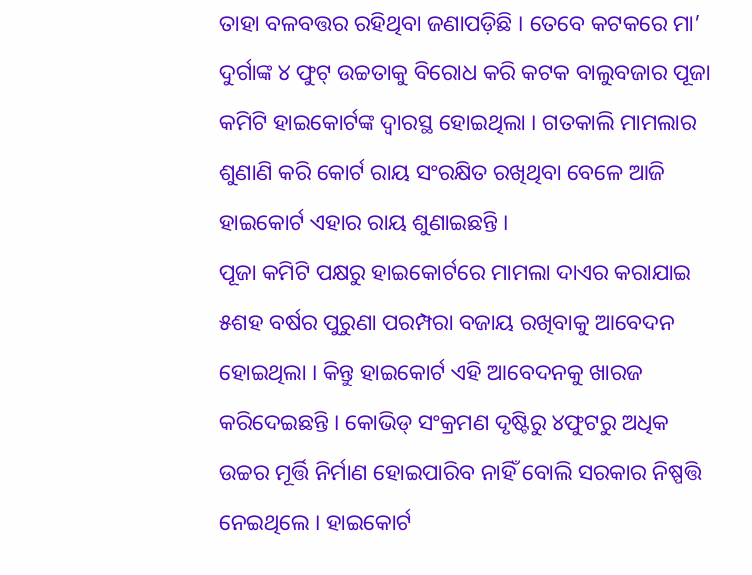ତାହା ବଳବତ୍ତର ରହିଥିବା ଜଣାପଡ଼ିଛି । ତେବେ କଟକରେ ମା’ ଦୁର୍ଗାଙ୍କ ୪ ଫୁଟ୍ ଉଚ୍ଚତାକୁ ବିରୋଧ କରି କଟକ ବାଲୁବଜାର ପୂଜା କମିଟି ହାଇକୋର୍ଟଙ୍କ ଦ୍ୱାରସ୍ଥ ହୋଇଥିଲା । ଗତକାଲି ମାମଲାର ଶୁଣାଣି କରି କୋର୍ଟ ରାୟ ସଂରକ୍ଷିତ ରଖିଥିବା ବେଳେ ଆଜି ହାଇକୋର୍ଟ ଏହାର ରାୟ ଶୁଣାଇଛନ୍ତି ।
ପୂଜା କମିଟି ପକ୍ଷରୁ ହାଇକୋର୍ଟରେ ମାମଲା ଦାଏର କରାଯାଇ ୫ଶହ ବର୍ଷର ପୁରୁଣା ପରମ୍ପରା ବଜାୟ ରଖିବାକୁ ଆବେଦନ ହୋଇଥିଲା । କିନ୍ତୁ ହାଇକୋର୍ଟ ଏହି ଆବେଦନକୁ ଖାରଜ କରିଦେଇଛନ୍ତି । କୋଭିଡ୍ ସଂକ୍ରମଣ ଦୃଷ୍ଟିରୁ ୪ଫୁଟରୁ ଅଧିକ ଉଚ୍ଚର ମୂର୍ତ୍ତି ନିର୍ମାଣ ହୋଇପାରିବ ନାହିଁ ବୋଲି ସରକାର ନିଷ୍ପତ୍ତି ନେଇଥିଲେ । ହାଇକୋର୍ଟ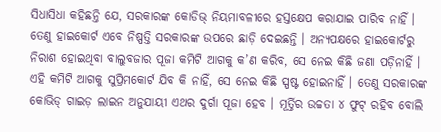ସିଧାସିଧା କହିଛନ୍ତି ଯେ, ସରକାରଙ୍କ କୋଡିଭ୍ ନିୟମାବଳୀରେ ହସ୍ତକ୍ଷେପ କରାଯାଇ ପାରିବ ନାହିଁ । ତେଣୁ ହାଇକୋର୍ଟ ଏବେ ନିଷ୍ପତ୍ତି ସରକାରଙ୍କ ଉପରେ ଛାଡ଼ି ଦେଇଛନ୍ତି । ଅନ୍ୟପକ୍ଷରେ ହାଇକୋର୍ଟରୁ ନିରାଶ ହୋଇଥିବା ବାଲୁବଜାର ପୂଜା କମିଟି ଆଗକୁ କ’ଣ କରିବ, ସେ ନେଇ କିଛି ଜଣା ପଡ଼ିନାହିଁ । ଏହି କମିଟି ଆଗକୁ ସୁପ୍ରିମକୋର୍ଟ ଯିବ କି ନାହିଁ, ସେ ନେଇ କିଛି ସ୍ପଷ୍ଟ ହୋଇନାହିଁ । ତେଣୁ ସରକାରଙ୍କ କୋଭିଡ୍ ଗାଇଡ଼ ଲାଇନ ଅନୁଯାୟୀ ଏଥର ଦୁର୍ଗା ପୂଜା ହେବ । ମୂର୍ତ୍ତିର ଉଚ୍ଚତା ୪ ଫୁଟ୍ ରହିବ ବୋଲି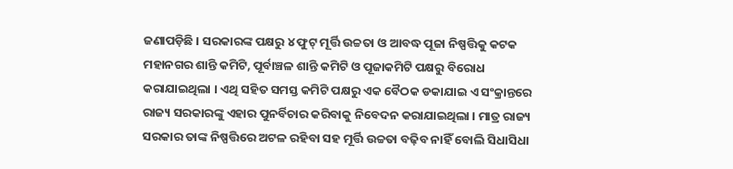ଜଣାପଡ଼ିଛି । ସରକାରଙ୍କ ପକ୍ଷରୁ ୪ ଫୁଟ୍ ମୂର୍ତ୍ତି ଉଚ୍ଚତା ଓ ଆବଦ୍ଧ ପୂଜା ନିଷ୍ପତ୍ତିକୁ କଟକ ମହାନଗର ଶାନ୍ତି କମିଟି, ପୂର୍ବାଞ୍ଚଳ ଶାନ୍ତି କମିଟି ଓ ପୂଜାକମିଟି ପକ୍ଷରୁ ବିରୋଧ କରାଯାଇଥିଲା । ଏଥି ସହିତ ସମସ୍ତ କମିଟି ପକ୍ଷରୁ ଏକ ବୈଠକ ଡକାଯାଇ ଏ ସଂକ୍ରାନ୍ତରେ ରାଜ୍ୟ ସରକାରଙ୍କୁ ଏହାର ପୁନର୍ବିଚାର କରିବାକୁ ନିବେଦନ କରାଯାଇଥିଲା । ମାତ୍ର ରାଜ୍ୟ ସରକାର ତାଙ୍କ ନିଷ୍ପତ୍ତିରେ ଅଟଳ ରହିବା ସହ ମୂର୍ତ୍ତି ଉଚ୍ଚତା ବଢ଼ିବ ନାହିଁ ବୋଲି ସିଧାସିଧା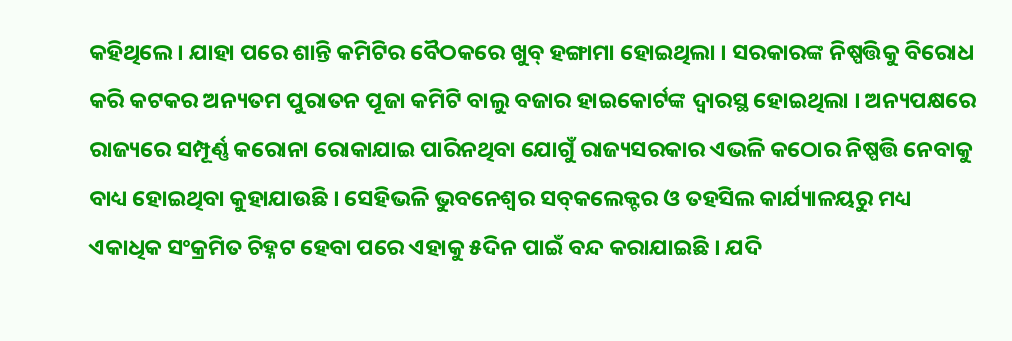କହିଥିଲେ । ଯାହା ପରେ ଶାନ୍ତି କମିଟିର ବୈଠକରେ ଖୁବ୍ ହଙ୍ଗାମା ହୋଇଥିଲା । ସରକାରଙ୍କ ନିଷ୍ପତ୍ତିକୁ ବିରୋଧ କରି କଟକର ଅନ୍ୟତମ ପୁରାତନ ପୂଜା କମିଟି ବାଲୁ ବଜାର ହାଇକୋର୍ଟଙ୍କ ଦ୍ୱାରସ୍ଥ ହୋଇଥିଲା । ଅନ୍ୟପକ୍ଷରେ ରାଜ୍ୟରେ ସମ୍ପୂର୍ଣ୍ଣ କରୋନା ରୋକାଯାଇ ପାରିନଥିବା ଯୋଗୁଁ ରାଜ୍ୟସରକାର ଏଭଳି କଠୋର ନିଷ୍ପତ୍ତି ନେବାକୁ ବାଧ୍ୟ ହୋଇଥିବା କୁହାଯାଉଛି । ସେହିଭଳି ଭୁବନେଶ୍ୱର ସବ୍‌କଲେକ୍ଟର ଓ ତହସିଲ କାର୍ଯ୍ୟାଳୟରୁ ମଧ୍ୟ ଏକାଧିକ ସଂକ୍ରମିତ ଚିହ୍ନଟ ହେବା ପରେ ଏହାକୁ ୫ଦିନ ପାଇଁ ବନ୍ଦ କରାଯାଇଛି । ଯଦି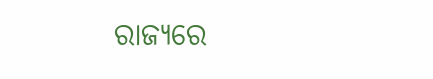ରାଜ୍ୟରେ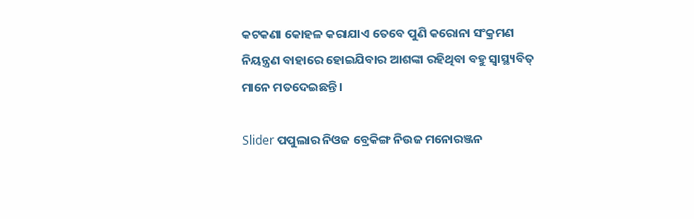କଟକଣା କୋହଳ କରାଯାଏ ତେବେ ପୁଣି କରୋନା ସଂକ୍ରମଣ ନିୟନ୍ତ୍ରଣ ବାହାରେ ହୋଇଯିବାର ଆଶଙ୍କା ରହିଥିବା ବହୁ ସ୍ୱାସ୍ଥ୍ୟବିତ୍ ମାନେ ମତଦେଇଛନ୍ତି ।

Slider ପପୁଲାର ନିଓଜ ବ୍ରେକିଙ୍ଗ ନିଉଜ ମନୋରଞ୍ଜନ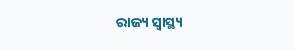ରାଜ୍ୟ ସ୍ୱାସ୍ଥ୍ୟ